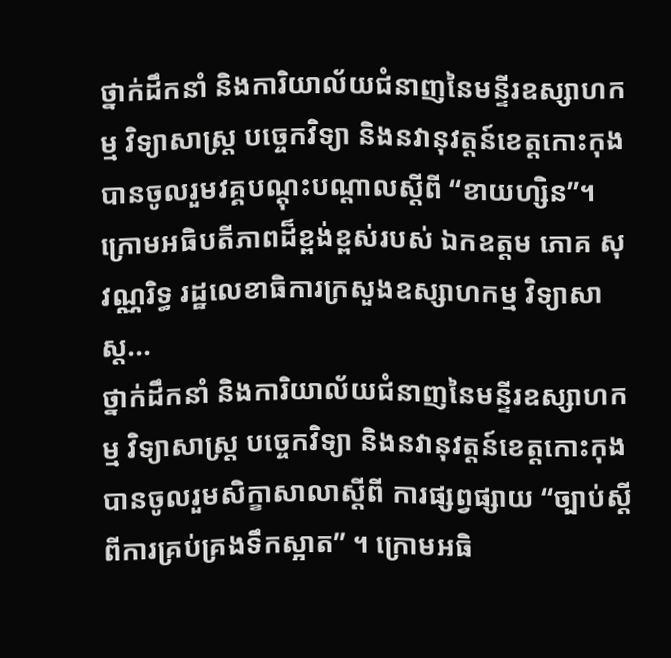ថ្នាក់ដឹកនាំ និងការិយាល័យជំនាញនៃមន្ទីរឧស្សាហកម្ម វិទ្យាសាស្រ្ត បច្ចេកវិទ្យា និងនវានុវត្តន៍ខេត្តកោះកុង បានចូលរួមវគ្គបណ្តុះបណ្តាលស្តីពី “ខាយហ្សិន”។ក្រោមអធិបតីភាពដ៏ខ្ពង់ខ្ពស់របស់ ឯកឧត្តម ភោគ សុវណ្ណរិទ្ធ រដ្ឋលេខាធិការក្រសួងឧស្សាហកម្ម វិទ្យាសាស្ត...
ថ្នាក់ដឹកនាំ និងការិយាល័យជំនាញនៃមន្ទីរឧស្សាហកម្ម វិទ្យាសាស្រ្ត បច្ចេកវិទ្យា និងនវានុវត្តន៍ខេត្តកោះកុង បានចូលរួមសិក្ខាសាលាស្តីពី ការផ្សព្វផ្សាយ “ច្បាប់ស្តីពីការគ្រប់គ្រងទឹកស្អាត” ។ ក្រោមអធិ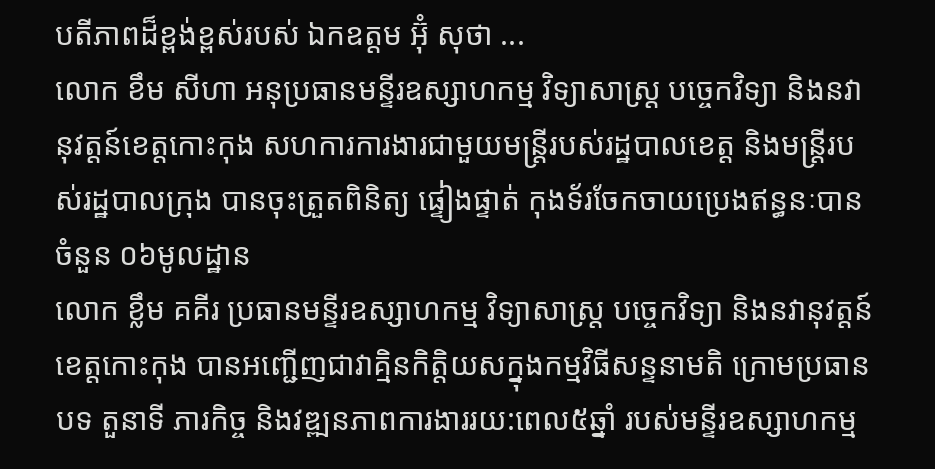បតីភាពដ៏ខ្ពង់ខ្ពស់របស់ ឯកឧត្តម អ៊ុំ សុថា ...
លោក ខឹម សីហា អនុប្រធានមន្ទីរឧស្សាហកម្ម វិទ្យាសាស្ត្រ បច្ចេកវិទ្យា និងនវានុវត្តន៍ខេត្តកោះកុង សហការការងារជាមួយមន្រ្តីរបស់រដ្ឋបាលខេត្ត និងមន្ត្រីរបស់រដ្ឋបាលក្រុង បានចុះត្រួតពិនិត្យ ផ្ទៀងផ្ទាត់ កុងទ័រចែកចាយប្រេងឥន្ធនៈបានចំនួន ០៦មូលដ្ឋាន
លោក ខ្លឹម គគីរ ប្រធានមន្ទីរឧស្សាហកម្ម វិទ្យាសាស្ត្រ បច្ចេកវិទ្យា និងនវានុវត្តន៍ខេត្តកោះកុង បានអញ្ជើញជាវាគ្មិនកិត្តិយសក្នុងកម្មវិធីសន្ទនាមតិ ក្រោមប្រធានបទ តួនាទី ភារកិច្ច និងវឌ្ឍនភាពការងាររយ:ពេល៥ឆ្នាំ របស់មន្ទីរឧស្សាហកម្ម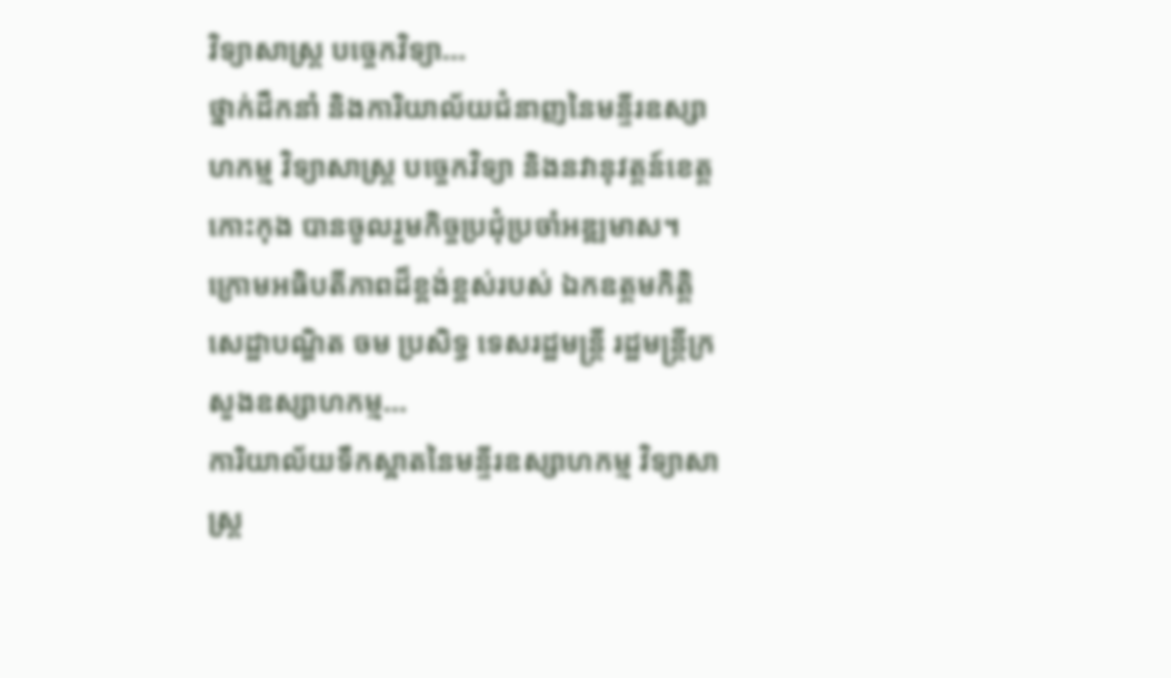វិទ្យាសាស្ត្រ បច្ចេកវិទ្យា...
ថ្នាក់ដឹកនាំ និងការិយាល័យជំនាញនៃមន្ទីរឧស្សាហកម្ម វិទ្យាសាស្រ្ត បច្ចេកវិទ្យា និងនវានុវត្តន៍ខេត្តកោះកុង បានចូលរួមកិច្ចប្រជុំប្រចាំអឌ្ឍមាស។ក្រោមអធិបតីភាពដ៏ខ្ពង់ខ្ពស់របស់ ឯកឧត្តមកិត្តិសេដ្ឋាបណ្ឌិត ចម ប្រសិទ្ធ ទេសរដ្ឋមន្រ្តី រដ្ឋមន្ត្រីក្រសួងឧស្សាហកម្ម...
ការិយាល័យទឹកស្អាតនៃមន្ទីរឧស្សាហកម្ម វិទ្យាសាស្ត្រ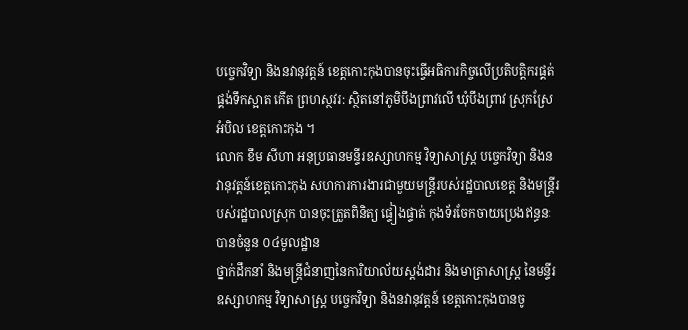បច្ចេកវិទ្យា និងនវានុវត្តន៍ ខេត្តកោះកុងបានចុះធ្វេីអធិការកិច្ចលេីប្រតិបត្តិករផ្គត់ផ្គង់ទឹកស្អាត កេីត ព្រហស្ថវរ: ស្ថិតនៅភូមិបឹងព្រាវលេី ឃុំបឹងព្រាវ ស្រុកស្រែអំបិល ខេត្តកោះកុង ។
លោក ខឹម សីហា អនុប្រធានមន្ទីរឧស្សាហកម្ម វិទ្យាសាស្ត្រ បច្ចេកវិទ្យា និងនវានុវត្តន៍ខេត្តកោះកុង សហការការងារជាមួយមន្រ្តីរបស់រដ្ឋបាលខេត្ត និងមន្ត្រីរបស់រដ្ឋបាលស្រុក បានចុះត្រួតពិនិត្យ ផ្ទៀងផ្ទាត់ កុងទ័រចែកចាយប្រេងឥន្ធនៈបានចំនួន ០៤មូលដ្ឋាន
ថ្នាក់ដឹកនាំ និងមន្ត្រីជំនាញនៃការិយាល័យស្តង់ដារ និងមាត្រាសាស្រ្ត នៃមន្ទីរឧស្សាហកម្ម វិទ្យាសាស្ត្រ បច្ចេកវិទ្យា និងនវានុវត្តន៍ ខេត្តកោះកុងបានចូ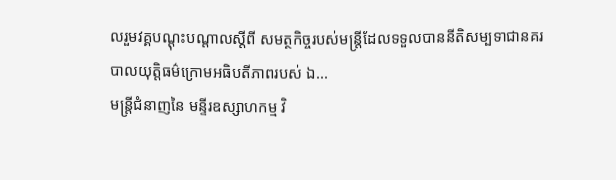លរួមវគ្គបណ្តុះបណ្តាលស្តីពី សមត្ថកិច្ចរបស់មន្រ្តីដែលទទួលបាននីតិសម្បទាជានគរបាលយុត្តិធម៌ក្រោមអធិបតីភាពរបស់ ឯ...
មន្រ្តីជំនាញនៃ មន្ទីរឧស្សាហកម្ម វិ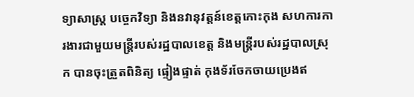ទ្យាសាស្រ្ត បច្ចេកវិទ្យា និងនវានុវត្តន៍ខេត្តកោះកុង សហការការងារជាមួយមន្រ្តីរបស់រដ្ឋបាលខេត្ត និងមន្ត្រីរបស់រដ្ឋបាលស្រុក បានចុះត្រួតពិនិត្យ ផ្ទៀងផ្ទាត់ កុងទ័រចែកចាយប្រេងឥ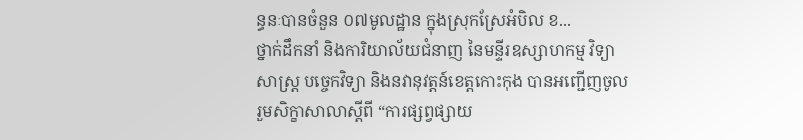ន្ធនៈបានចំនួន ០៧មូលដ្ឋាន ក្នុងស្រុកស្រែអំបិល ខ...
ថ្នាក់ដឹកនាំ និងការិយាល័យជំនាញ នៃមន្ទីរឧស្សាហកម្ម វិទ្យាសាស្ត្រ បច្ចេកវិទ្យា និងនវានុវត្តន៍ខេត្តកោះកុង បានអញ្ជេីញចូលរួមសិក្ខាសាលាស្តីពី “ការផ្សព្វផ្សាយ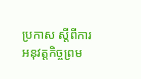ប្រកាស ស្តីពីការអនុវត្តកិច្ចព្រម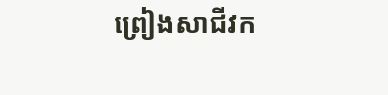ព្រៀងសាជីវក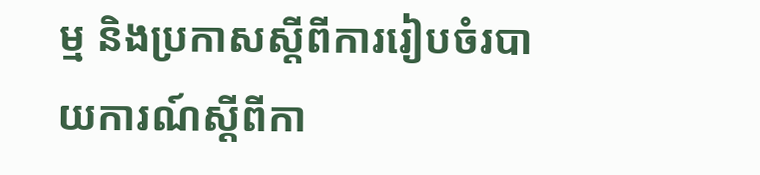ម្ម និងប្រកាសស្តីពីការរៀបចំរបាយការណ៍ស្តីពីកា